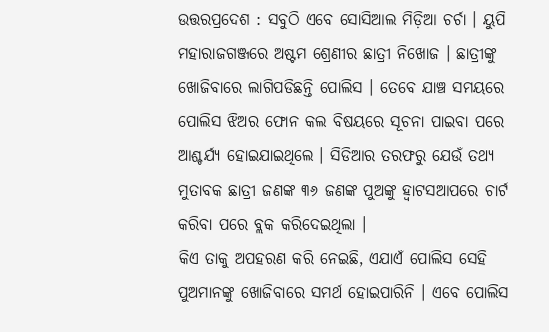ଉତ୍ତରପ୍ରଦେଶ : ସବୁଠି ଏବେ ସୋସିଆଲ ମିଡ଼ିଆ ଚର୍ଚା । ୟୁପି ମହାରାଜଗଞ୍ଜରେ ଅଷ୍ଟମ ଶ୍ରେଣୀର ଛାତ୍ରୀ ନିଖୋଜ । ଛାତ୍ରୀଙ୍କୁ ଖୋଜିବାରେ ଲାଗିପଡିଛନ୍ତି ପୋଲିସ । ତେବେ ଯାଞ୍ଚ ସମୟରେ ପୋଲିସ ଝିଅର ଫୋନ କଲ ବିଷୟରେ ସୂଚନା ପାଇବା ପରେ ଆଶ୍ଚର୍ଯ୍ୟ ହୋଇଯାଇଥିଲେ । ସିଡିଆର ତରଫରୁ ଯେଉଁ ତଥ୍ୟ ମୁତାବକ ଛାତ୍ରୀ ଜଣଙ୍କ ୩୬ ଜଣଙ୍କ ପୁଅଙ୍କୁ ହ୍ୱାଟସଆପରେ ଚାର୍ଟ କରିବା ପରେ ବ୍ଲକ କରିଦେଇଥିଲା ।
କିଏ ତାକୁ ଅପହରଣ କରି ନେଇଛି, ଏଯାଏଁ ପୋଲିସ ସେହି ପୁଅମାନଙ୍କୁ ଖୋଜିବାରେ ସମର୍ଥ ହୋଇପାରିନି । ଏବେ ପୋଲିସ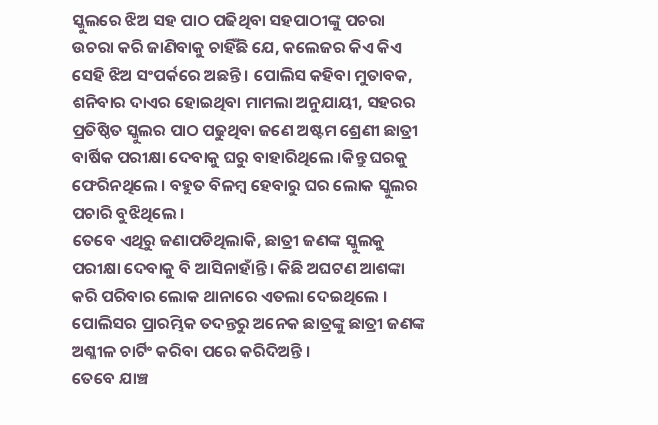ସ୍କୁଲରେ ଝିଅ ସହ ପାଠ ପଢିଥିବା ସହପାଠୀଙ୍କୁ ପଚରା ଉଚରା କରି ଜାଣିବାକୁ ଚାହିଁଛି ଯେ, କଲେଜର କିଏ କିଏ ସେହି ଝିଅ ସଂପର୍କରେ ଅଛନ୍ତି । ପୋଲିସ କହିବା ମୁତାବକ, ଶନିବାର ଦାଏର ହୋଇଥିବା ମାମଲା ଅନୁଯାୟୀ, ସହରର ପ୍ରତିଷ୍ଠିତ ସ୍କୁଲର ପାଠ ପଢୁଥିବା ଜଣେ ଅଷ୍ଟମ ଶ୍ରେଣୀ ଛାତ୍ରୀ ବାର୍ଷିକ ପରୀକ୍ଷା ଦେବାକୁ ଘରୁ ବାହାରିଥିଲେ ।କିନ୍ତୁ ଘରକୁ ଫେରିନଥିଲେ । ବହୁତ ବିଳମ୍ୱ ହେବାରୁ ଘର ଲୋକ ସ୍କୁଲର ପଚାରି ବୁଝିଥିଲେ ।
ତେବେ ଏଥିରୁ ଜଣାପଡିଥିଲାକି, ଛାତ୍ରୀ ଜଣଙ୍କ ସ୍କୁଲକୁ ପରୀକ୍ଷା ଦେବାକୁ ବି ଆସିନାହାଁନ୍ତି । କିଛି ଅଘଟଣ ଆଶଙ୍କା କରି ପରିବାର ଲୋକ ଥାନାରେ ଏତଲା ଦେଇଥିଲେ । ପୋଲିସର ପ୍ରାରମ୍ଭିକ ତଦନ୍ତରୁ ଅନେକ ଛାତ୍ରଙ୍କୁ ଛାତ୍ରୀ ଜଣଙ୍କ ଅଶ୍ଳୀଳ ଚାର୍ଟିଂ କରିବା ପରେ କରିଦିଅନ୍ତି ।
ତେବେ ଯାଞ୍ଚ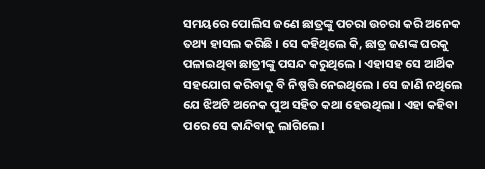ସମୟରେ ପୋଲିସ ଜଣେ ଛାତ୍ରଙ୍କୁ ପଚରା ଉଚରା କରି ଅନେକ ତଥ୍ୟ ହାସଲ କରିଛି । ସେ କହିଥିଲେ କି, ଛାତ୍ର ଜଣଙ୍କ ଘରକୁ ପଳାଇଥିବା ଛାତ୍ରୀଙ୍କୁ ପସନ୍ଦ କରୁଥିଲେ । ଏହାସହ ସେ ଆର୍ଥିକ ସହଯୋଗ କରିବାକୁ ବି ନିଷ୍ପତ୍ତି ନେଇଥିଲେ । ସେ ଜାଣି ନଥିଲେ ଯେ ଝିଅଟି ଅନେକ ପୁଅ ସହିତ କଥା ହେଉଥିଲା । ଏହା କହିବା ପରେ ସେ କାନ୍ଦିବାକୁ ଲାଗିଲେ।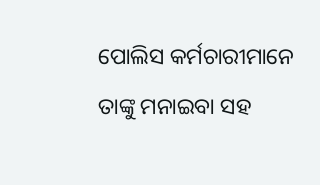ପୋଲିସ କର୍ମଚାରୀମାନେ ତାଙ୍କୁ ମନାଇବା ସହ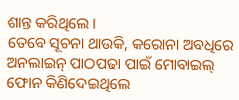ଶାନ୍ତ କରିଥିଲେ ।
ତେବେ ସୂଚନା ଥାଉକି, କରୋନା ଅବଧିରେ ଅନଲାଇନ୍ ପାଠପଢା ପାଇଁ ମୋବାଇଲ୍ ଫୋନ କିଣିଦେଇଥିଲେ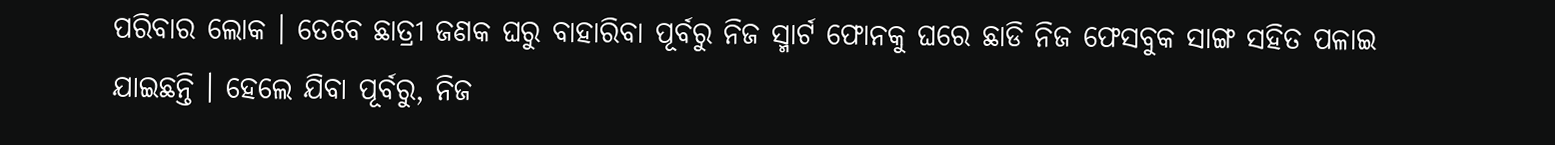ପରିବାର ଲୋକ । ତେବେ ଛାତ୍ରୀ ଜଣକ ଘରୁ ବାହାରିବା ପୂର୍ବରୁ ନିଜ ସ୍ମାର୍ଟ ଫୋନକୁ ଘରେ ଛାଡି ନିଜ ଫେସବୁକ ସାଙ୍ଗ ସହିତ ପଳାଇ ଯାଇଛନ୍ତି । ହେଲେ ଯିବା ପୂର୍ବରୁ, ନିଜ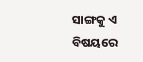ସାଙ୍ଗକୁ ଏ ବିଷୟରେ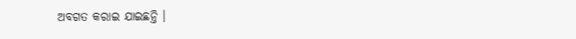ଅବଗତ କରାଇ ଯାଇଛନ୍ତି ।